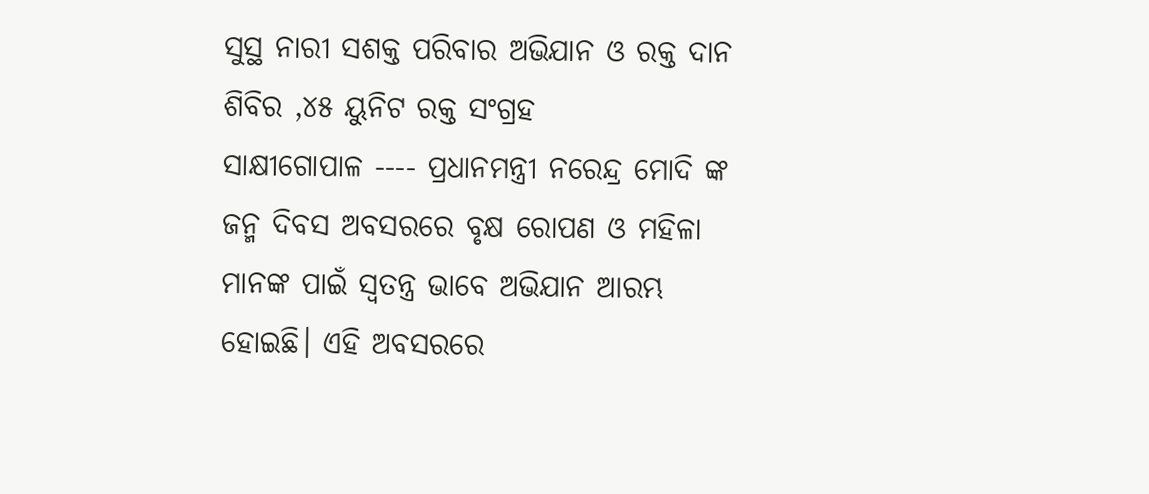ସୁସ୍ଥ ନାରୀ ସଶକ୍ତ ପରିବାର ଅଭିଯାନ ଓ ରକ୍ତ ଦାନ ଶିବିର ,୪୫ ୟୁନିଟ ରକ୍ତ ସଂଗ୍ରହ
ସାକ୍ଷୀଗୋପାଳ ---- ପ୍ରଧାନମନ୍ତ୍ରୀ ନରେନ୍ଦ୍ର ମୋଦି ଙ୍କ ଜନ୍ମ ଦିବସ ଅବସରରେ ବୃକ୍ଷ ରୋପଣ ଓ ମହିଳା ମାନଙ୍କ ପାଇଁ ସ୍ବତନ୍ତ୍ର ଭାବେ ଅଭିଯାନ ଆରମ୍ଭ ହୋଇଛି। ଏହି ଅବସରରେ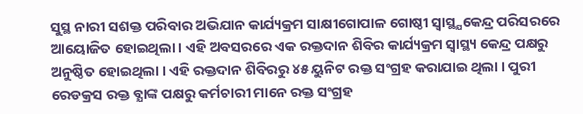ସୁସ୍ଥ ନାରୀ ସଶକ୍ତ ପରିବାର ଅଭିଯାନ କାର୍ଯ୍ୟକ୍ରମ ସାକ୍ଷୀଗୋପାଳ ଗୋଷ୍ଠୀ ସ୍ୱାସ୍ଥ୍ଯକେନ୍ଦ୍ର ପରିସରରେ ଆୟୋଜିତ ହୋଇଥିଲା । ଏହି ଅବସରରେ ଏକ ରକ୍ତଦାନ ଶିବିର କାର୍ଯ୍ୟକ୍ରମ ସ୍ବାସ୍ଥ୍ୟ କେନ୍ଦ୍ର ପକ୍ଷରୁ ଅନୁଷ୍ଠିତ ହୋଇଥିଲା । ଏହି ରକ୍ତଦାନ ଶିବିରରୁ ୪୫ ୟୁନିଟ ରକ୍ତ ସଂଗ୍ରହ କରାଯାଇ ଥିଲା । ପୁରୀ ରେଡକ୍ରସ ରକ୍ତ ବ୍ଯାଙ୍କ ପକ୍ଷରୁ କର୍ମଚାରୀ ମାନେ ରକ୍ତ ସଂଗ୍ରହ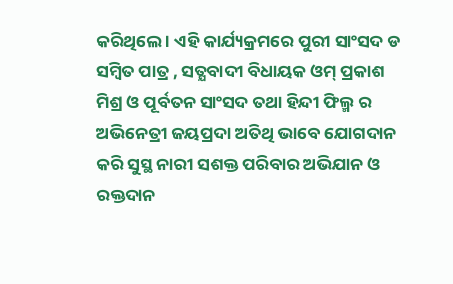କରିଥିଲେ । ଏହି କାର୍ଯ୍ୟକ୍ରମରେ ପୁରୀ ସାଂସଦ ଡ ସମ୍ବିତ ପାତ୍ର , ସତ୍ଯବାଦୀ ବିଧାୟକ ଓମ୍ ପ୍ରକାଶ ମିଶ୍ର ଓ ପୂର୍ବତନ ସାଂସଦ ତଥା ହିନ୍ଦୀ ଫିଲ୍ମ ର ଅଭିନେତ୍ରୀ ଜୟପ୍ରଦା ଅତିଥି ଭାବେ ଯୋଗଦାନ କରି ସୁସ୍ଥ ନାରୀ ସଶକ୍ତ ପରିବାର ଅଭିଯାନ ଓ ରକ୍ତଦାନ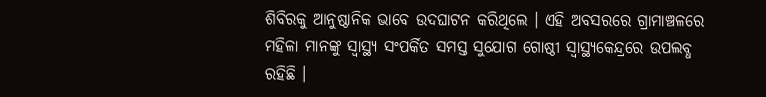ଶିବିରକୁ ଆନୁଷ୍ଠାନିକ ଭାବେ ଉଦଘାଟନ କରିଥିଲେ । ଏହି ଅବସରରେ ଗ୍ରାମାଞ୍ଚଳରେ ମହିଳା ମାନଙ୍କୁ ସ୍ୱାସ୍ଥ୍ୟ ସଂପର୍କିତ ସମସ୍ତ ସୁଯୋଗ ଗୋଷ୍ଠୀ ସ୍ୱାସ୍ଥ୍ଯକେନ୍ଦ୍ରରେ ଉପଲବ୍ଧ ରହିଛି ।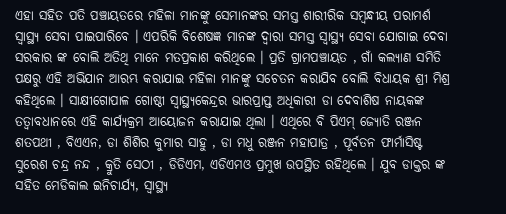ଏହା ସହିତ ପତି ପଞ୍ଚାୟତରେ ମହିଳା ମାନଙ୍କୁ ସେମାନଙ୍କର ସମସ୍ତ ଶାରୀରିକ ସମ୍ବନ୍ଧୀୟ ପରାମର୍ଶ ସ୍ୱାସ୍ଥ୍ୟ ସେବା ପାଇପାରିବେ । ଏପରିକି ବିଶେଷଜ୍ଞ ମାନଙ୍କ ଦ୍ଵାରା ସମସ୍ତ ସ୍ବାସ୍ଥ୍ୟ ସେବା ଯୋଗାଇ ଦେବା ସରକାର ଙ୍କ ବୋଲି ଅତିଥି ମାନେ ମତପ୍ରକାଶ କରିଥିଲେ । ପ୍ରତି ଗ୍ରାମପଞ୍ଚାୟତ , ଗାଁ କଲ୍ୟାଣ ସମିତି ପକ୍ଷରୁ ଏହି ଅଭିଯାନ ଆରମ୍ଭ କରାଯାଇ ମହିଳା ମାନଙ୍କୁ ସଚେତନ କରାଯିବ ବୋଲି ବିଧାୟକ ଶ୍ରୀ ମିଶ୍ର କହିଥିଲେ । ସାକ୍ଷୀଗୋପାଳ ଗୋଷ୍ଠୀ ସ୍ୱାସ୍ଥ୍ଯକେନ୍ଦ୍ରର ଭାରପ୍ରାପ୍ତ ଅଧିକାରୀ ଡା ଦେବାଶିଷ ନାୟକଙ୍କ ତତ୍ୱାବଧାନରେ ଏହି କାର୍ଯ୍ୟକ୍ରମ ଆୟୋଜନ କରାଯାଇ ଥିଲା । ଏଥିରେ ବି ପିଏମ୍ ଜ୍ଯୋତି ରଞ୍ଜନ ଶତପଥୀ , ବିଏଏନ, ଡା ଶିଶିର କୁମାର ସାହୁ , ଡା ମଧୁ ରଞ୍ଜନ ମହାପାତ୍ର , ପୂର୍ବତନ ଫାର୍ମାସିଷ୍ଟ ସୁରେଶ ଚନ୍ଦ୍ର ନନ୍ଦ , କ୍ରୁତି ସେଠୀ , ଡିଡିଏମ, ଏଡିଏମଓ ପ୍ରମୁଖ ଉପସ୍ଥିତ ରହିଥିଲେ । ଯୁବ ଡାକ୍ତର ଙ୍କ ସହିତ ମେଡିକାଲ ଇନିଚାର୍ଯ୍ଯ, ସ୍ୱାସ୍ଥ୍ୟ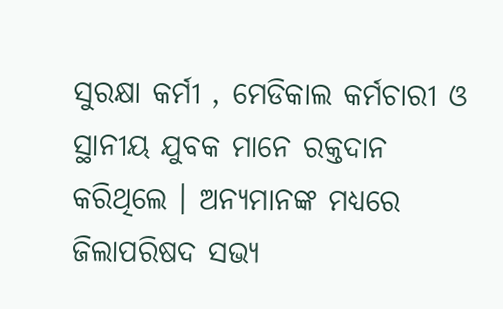ସୁରକ୍ଷା କର୍ମୀ , ମେଡିକାଲ କର୍ମଚାରୀ ଓ ସ୍ଥାନୀୟ ଯୁବକ ମାନେ ରକ୍ତଦାନ କରିଥିଲେ । ଅନ୍ଯମାନଙ୍କ ମଧ୍ଯରେ ଜିଲାପରିଷଦ ସଭ୍ଯ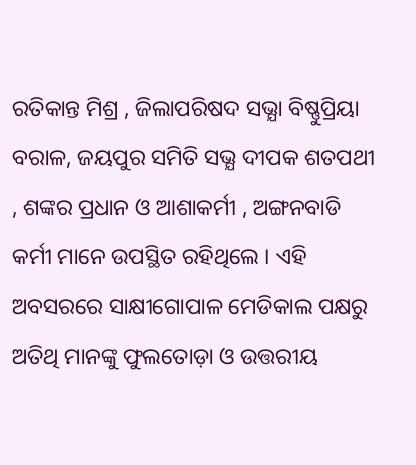ରତିକାନ୍ତ ମିଶ୍ର , ଜିଲାପରିଷଦ ସଭ୍ଯା ବିଷ୍ଣୁପ୍ରିୟା ବରାଳ, ଜୟପୁର ସମିତି ସଭ୍ଯ ଦୀପକ ଶତପଥୀ , ଶଙ୍କର ପ୍ରଧାନ ଓ ଆଶାକର୍ମୀ , ଅଙ୍ଗନବାଡି କର୍ମୀ ମାନେ ଉପସ୍ଥିତ ରହିଥିଲେ । ଏହି ଅବସରରେ ସାକ୍ଷୀଗୋପାଳ ମେଡିକାଲ ପକ୍ଷରୁ ଅତିଥି ମାନଙ୍କୁ ଫୁଲତୋଡ଼ା ଓ ଉତ୍ତରୀୟ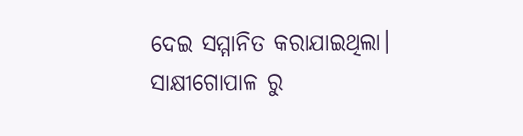ଦେଇ ସମ୍ମାନିତ କରାଯାଇଥିଲା। ସାକ୍ଷୀଗୋପାଳ ରୁ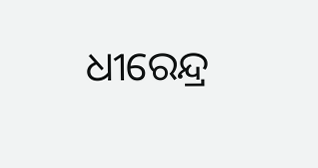ଧୀରେନ୍ଦ୍ର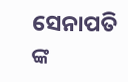ସେନାପତି ଙ୍କ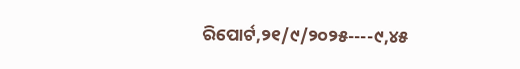ରିପୋର୍ଟ,୨୧/୯/୨୦୨୫----୯,୪୫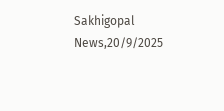Sakhigopal News,20/9/2025